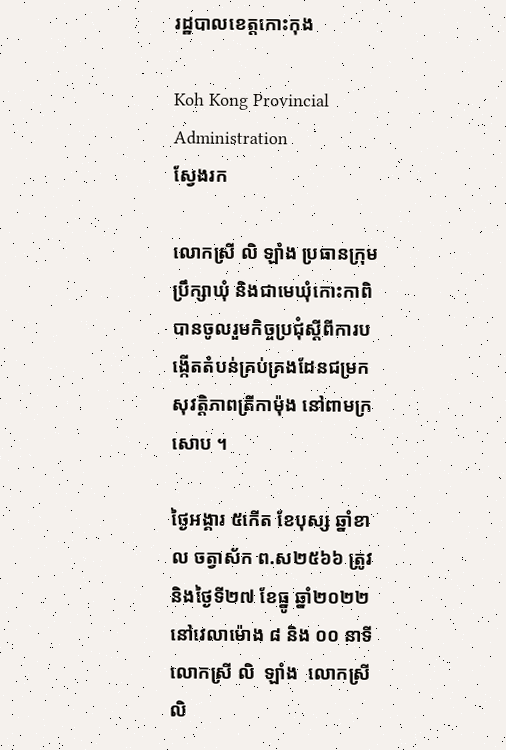រដ្ឋបាលខេត្តកោះកុង

Koh Kong Provincial Administration
ស្វែងរក

លោកស្រី លិ ឡាំង ប្រធានក្រុមប្រឹក្សាឃុំ និងជាមេឃុំកោះកាពិ បានចូលរួមកិច្ចប្រជុំស្តីពីការបង្កើតតំបន់គ្រប់គ្រងដែនជម្រកសុវត្តិភាពត្រីកាម៉ុង នៅពាមក្រសោប ។

ថ្ងៃអង្គារ ៥កើត ខែបុស្ស ឆ្នាំខាល ចត្វាស័ក ព.ស២៥៦៦ ត្រូវនិងថ្ងៃទី២៧ ខែធ្នូ ឆ្នាំ២០២២ នៅវេលាម៉ោង ៨ និង ០០ នាទី លោកស្រី លិ  ឡាំង  លោកស្រី លិ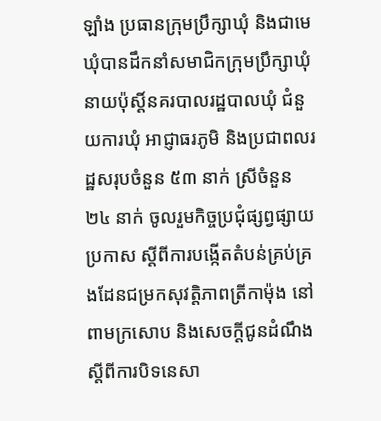ឡាំង ប្រធានក្រុមប្រឹក្សាឃុំ និងជាមេឃុំបានដឹកនាំសមាជិកក្រុមប្រឹក្សាឃុំ នាយប៉ុស្តិ៍នគរបាលរដ្ឋបាលឃុំ ជំនួយការឃុំ អាជ្ញាធរភូមិ និងប្រជាពលរដ្ឋសរុបចំនួន ៥៣ នាក់ ស្រីចំនួន ២៤ នាក់ ចូលរួមកិច្ចប្រជុំផ្សព្វផ្សាយប្រកាស ស្តីពីការបង្កើតតំបន់គ្រប់គ្រងដែនជម្រកសុវត្តិភាពត្រីកាម៉ុង នៅពាមក្រសោប និងសេចក្តីជូនដំណឹង ស្តីពីការបិទនេសា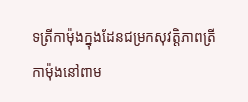ទត្រីកាម៉ុងក្នុងដែនជម្រកសុវត្តិភាពត្រីកាម៉ុងនៅពាម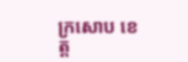ក្រសោប ខេត្ត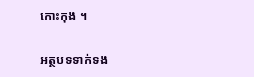កោះកុង ។

អត្ថបទទាក់ទង